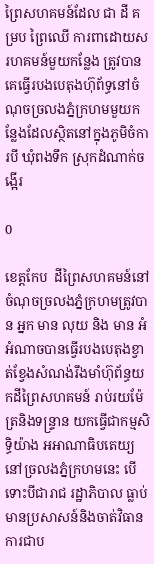ព្រៃសហគមន៍ដែល ជា ដី គម្រប ព្រៃឈើ ការពាដោយសរហគមន៍មួយកន្លែង ត្រូវបានគេធ្វើរបងបេតុងហ៊ុព័ទ្ធនៅចំណុចច្រលងភ្នំក្រហមមួយកន្លែងដែលស្ថិតនៅក្នុងភូមិចំការបី ឃុំពងទឹក ស្រុកដំណាក់ចង្អើរ

0

ខេត្តកែប  ដីព្រៃសហគមន៍នៅចំណុចច្រលងភ្នំក្រហមត្រូវបាន អ្នក មាន លុយ និង មាន អំអំណាចបានធ្វើរបងបេតុងខ្វាត់ខ្វែងសំណង់រឹងមាំហ៊ុព័ន្ធយកដីព្រៃសហគមន៍ រាប់រយម៉ែត្រនិងទន្ទ្រាន យកធ្វើជាកម្មសិទ្ធិយ៉ាង អអាណាធិបតេយ្យនៅច្រលងភ្នំក្រហមនេះ បើទោះបីជារាជ រដ្ឋាភិបាល ធ្លាប់មានប្រសាសន៍និងចាត់វិធានការជាប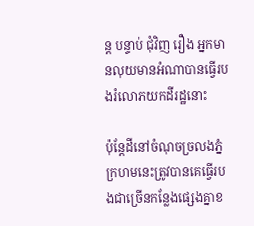ន្ត បន្ទាប់ ជុំវិញ រឿង អ្នកមានលុយមានអំណាបានធ្វើរបងរំលោភយកដីរដ្ឋនោះ

ប៉ុន្តែដីនៅចំណុចច្រលងភ្នំក្រហមនេះត្រូវបានគេធ្វើរបងជាច្រើនកន្លែងផ្សេងគ្នាខ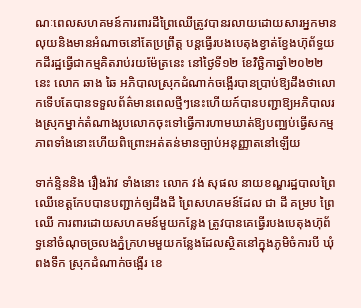ណៈពេលសហគមន៍ការពារដីព្រៃឈើត្រូវបានរលាយដោយសារអ្នកមានលុយនិងមានអំណាចនៅតែប្រព្រឹត្ត បន្តធ្វើរបងបេតុងខ្វាត់ខ្វែងហ៊ុព័ទ្ធយកដីរដ្ឋធ្វើជាកម្មគិតរាប់រយម៉ែត្រនេះ នៅថ្ងៃទី១២ ខែវិច្ឆិកាឆ្នាំ២០២២នេះ លោក ឆាង ឆៃ អភិបាលស្រុកដំណាក់ចង្អើរបានប្រាប់ឱ្យដឹងថាលោកទើបតែបានទទួលព័ត៌មានពេលថ្មីៗនេះហើយក៍បានបញ្ជាឱ្យអភិបាលរងស្រុកម្នាក់តំណាងរូបលោកចុះទៅធ្វើការហាមឃាត់ឱ្យបញ្ឈប់ធ្វើសកម្មភាពទាំងនោះហើយពិព្រោះអត់តន់មានច្បាប់អនុញ្ញាតនៅឡើយ

ទាក់ន្ទិននិង រឿងរ៉ាវ ទាំងនោះ លោក វង់ សុផល នាយខណ្ឌរដ្ឋបាលព្រៃឈើខេត្តកែបបានបញ្ជាក់ឲ្យដឹងដី ព្រៃសហគមន៍ដែល ជា ដី គម្រប ព្រៃឈើ ការពារដោយសហគមន៍មួយកន្លែង ត្រូវបានគេធ្វើរបងបេតុងហ៊ុព័ទ្ធនៅចំណុចច្រលងភ្នំក្រហមមួយកន្លែងដែលស្ថិតនៅក្នុងភូមិចំការបី ឃុំពងទឹក ស្រុកដំណាក់ចង្អើរ ខេ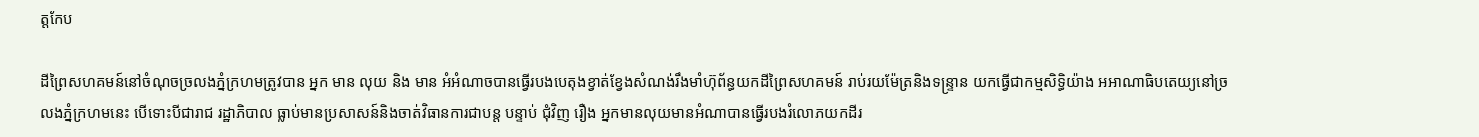ត្តកែប

ដីព្រៃសហគមន៍នៅចំណុចច្រលងភ្នំក្រហមត្រូវបាន អ្នក មាន លុយ និង មាន អំអំណាចបានធ្វើរបងបេតុងខ្វាត់ខ្វែងសំណង់រឹងមាំហ៊ុព័ន្ធយកដីព្រៃសហគមន៍ រាប់រយម៉ែត្រនិងទន្ទ្រាន យកធ្វើជាកម្មសិទ្ធិយ៉ាង អអាណាធិបតេយ្យនៅច្រលងភ្នំក្រហមនេះ បើទោះបីជារាជ រដ្ឋាភិបាល ធ្លាប់មានប្រសាសន៍និងចាត់វិធានការជាបន្ត បន្ទាប់ ជុំវិញ រឿង អ្នកមានលុយមានអំណាបានធ្វើរបងរំលោភយកដីរ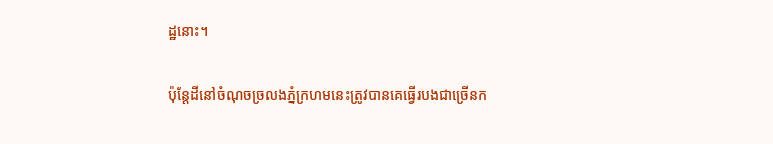ដ្ឋនោះ។

ប៉ុន្តែដីនៅចំណុចច្រលងភ្នំក្រហមនេះត្រូវបានគេធ្វើរបងជាច្រើនក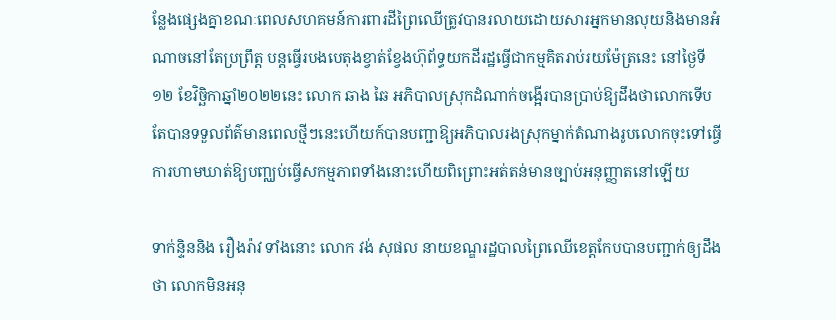ន្លែងផ្សេងគ្នាខណៈពេលសហគមន៍ការពារដីព្រៃឈើត្រូវបានរលាយដោយសារអ្នកមានលុយនិងមានអំណាចនៅតែប្រព្រឹត្ត បន្តធ្វើរបងបេតុងខ្វាត់ខ្វែងហ៊ុព័ទ្ធយកដីរដ្ឋធ្វើជាកម្មគិតរាប់រយម៉ែត្រនេះ នៅថ្ងៃទី១២ ខែវិច្ឆិកាឆ្នាំ២០២២នេះ លោក ឆាង ឆៃ អភិបាលស្រុកដំណាក់ចង្អើរបានប្រាប់ឱ្យដឹងថាលោកទើបតែបានទទួលព័ត៌មានពេលថ្មីៗនេះហើយក៍បានបញ្ជាឱ្យអភិបាលរងស្រុកម្នាក់តំណាងរូបលោកចុះទៅធ្វើការហាមឃាត់ឱ្យបញ្ឈប់ធ្វើសកម្មភាពទាំងនោះហើយពិព្រោះអត់តន់មានច្បាប់អនុញ្ញាតនៅឡើយ

ទាក់ន្ទិននិង រឿងរ៉ាវ ទាំងនោះ លោក វង់ សុផល នាយខណ្ឌរដ្ឋបាលព្រៃឈើខេត្តកែបបានបញ្ជាក់ឲ្យដឹងថា លោកមិនអនុ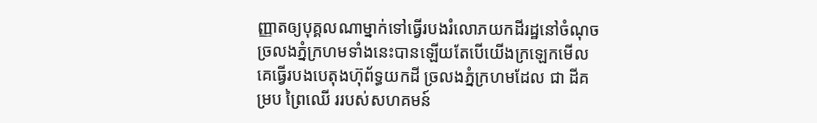ញ្ញាតឲ្យបុគ្គលណាម្នាក់ទៅធ្វើរបងរំលោភយកដីរដ្ឋនៅចំណុចច្រលងភ្នំក្រហមទាំងនេះបានឡើយតែបើយើងក្រឡេកមើលគេធ្វើរបងបេតុងហ៊ុព័ទ្ធយកដី ច្រលងភ្នំក្រហមដែល ជា ដីគម្រប ព្រៃឈើ ររបស់សហគមន៍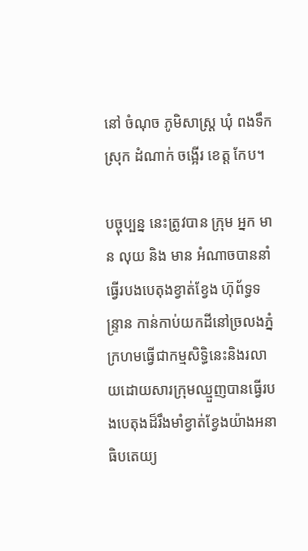នៅ ចំណុច ភូមិសាស្រ្ត ឃុំ ពងទឹក ស្រុក ដំណាក់ ចង្អើរ ខេត្ត កែប។

បច្ចុប្បន្ន នេះត្រូវបាន ក្រុម អ្នក មាន លុយ និង មាន អំណាចបាននាំធ្វើរបងបេតុងខ្វាត់ខ្វែង ហ៊ុព័ទ្ធទន្ទ្រាន កាន់កាប់យកដីនៅច្រលងភ្នំក្រហមធ្វើជាកម្មសិទ្ធិនេះនិងរលាយដោយសារក្រុមឈ្មួញបានធ្វើរបងបេតុងដ៏រឹងមាំខ្វាត់ខ្វែងយ៉ាងអនាធិបតេយ្យ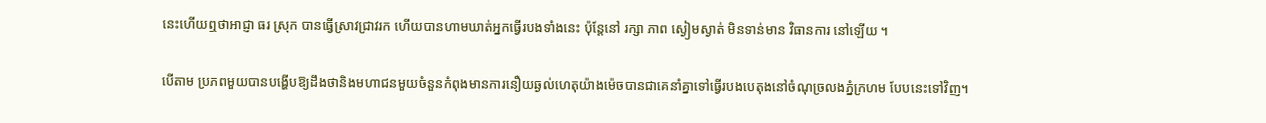នេះហើយឮថាអាជ្ញា ធរ ស្រុក បានធ្វើស្រាវជ្រាវរក ហើយបានហាមឃាត់អ្នកធ្វើរបងទាំងនេះ ប៉ុន្តែនៅ រក្សា ភាព ស្ងៀមស្ងាត់ មិនទាន់មាន វិធានការ នៅឡើយ ។

បើតាម ប្រភពមួយបានបង្ហើបឱ្យដឹងថានិងមហាជនមួយចំនួនកំពុងមានការនឿយឆ្ងល់ហេតុយ៉ាងម៉េចបានជាគេនាំគ្នាទៅធ្វើរបងបេតុងនៅចំណុច្រលងភ្នំក្រហម បែបនេះទៅវិញ។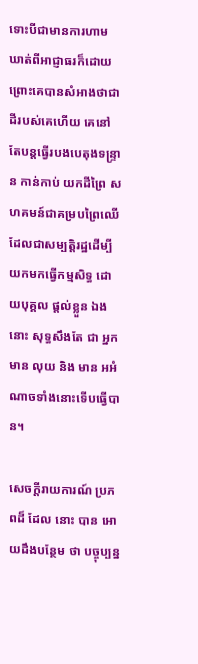ទោះបីជាមានការហាមឃាត់ពីអាជ្ញាធរក៏ដោយព្រោះគេបានសំអាងថាជាដីរបស់គេហើយ គេនៅតែបន្តធ្វើរបងបេតុងទន្ទ្រាន កាន់កាប់ យកដីព្រៃ សហគមន៍ជាគម្របព្រៃឈើដែលជាសម្បត្តិរដ្ឋដើម្បីយកមកធ្វើកម្មសិទ្ធ ដោយបុគ្គល ផ្តល់ខ្លួន ឯងនោះ សុទ្ធសឹងតែ ជា អ្នកមាន លុយ និង មាន អអំណាចទាំងនោះទើបធ្វើបាន។

សេចក្តីរាយការណ៍ ប្រភពដ៏ ដែល នោះ បាន អោយដឹងបន្ថែម ថា បច្ចុប្បន្ន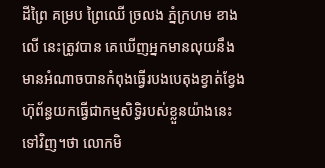ដីព្រៃ គម្រប ព្រៃឈើ ច្រលង ភ្នំក្រហម ខាងលើ នេះត្រូវបាន គេឃើញអ្នកមានលុយនឹងមានអំណាចបានកំពុងធ្វើរបងបេតុងខ្វាត់ខ្វែងហ៊ុព័ន្ធយកធ្វើជាកម្មសិទ្ធិរបស់ខ្លួនយ៉ាងនេះទៅវិញ។ថា លោកមិ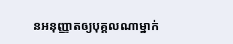នអនុញ្ញាតឲ្យបុគ្គលណាម្នាក់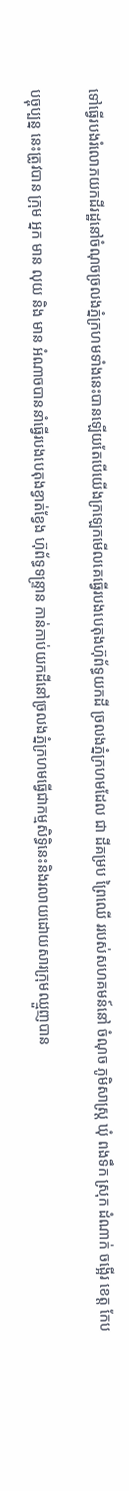ទៅធ្វើរបងរំលោភយកដីរដ្ឋនៅចំណុចច្រលងភ្នំក្រហមទាំងនេះបានឡើយតែបើយើងក្រឡេកមើលគេធ្វើរបងបេតុងហ៊ុព័ទ្ធយកដី ច្រលងភ្នំក្រហមដែល ជា ដីគម្រប ព្រៃឈើ ររបស់សហគមន៍នៅ ចំណុច ភូមិសាស្រ្ត ឃុំ ពងទឹក ស្រុក ដំណាក់ ចង្អើរ ខេត្ត កែប

បច្ចុប្បន្ន នេះត្រូវបាន ក្រុម អ្នក មាន លុយ និង មាន អំណាចបាននាំធ្វើរបងបេតុងខ្វាត់ខ្វែង ហ៊ុព័ទ្ធទន្ទ្រាន កាន់កាប់យកដីនៅច្រលងភ្នំក្រហមធ្វើជាកម្មសិទ្ធិនេះនិងរលាយដោយសារក្រុមឈ្មួញបាន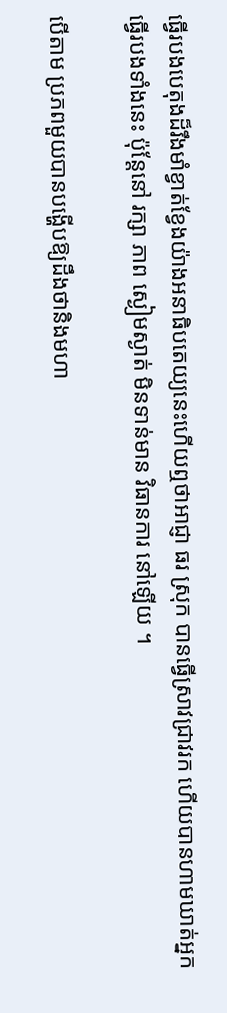ធ្វើរបងបេតុងដ៏រឹងមាំខ្វាត់ខ្វែងយ៉ាងអនាធិបតេយ្យនេះហើយឮថាអាជ្ញា ធរ ស្រុក បានធ្វើស្រាវជ្រាវរក ហើយបានហាមឃាត់អ្នកធ្វើរបងទាំងនេះ ប៉ុន្តែនៅ រក្សា ភាព ស្ងៀមស្ងាត់ មិនទាន់មាន វិធានការ នៅឡើយ ។

បើតាម ប្រភពមួយបានបង្ហើបឱ្យដឹងថានិងមហា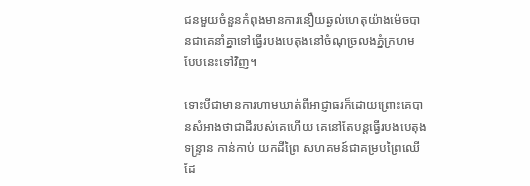ជនមួយចំនួនកំពុងមានការនឿយឆ្ងល់ហេតុយ៉ាងម៉េចបានជាគេនាំគ្នាទៅធ្វើរបងបេតុងនៅចំណុច្រលងភ្នំក្រហម បែបនេះទៅវិញ។

ទោះបីជាមានការហាមឃាត់ពីអាជ្ញាធរក៏ដោយព្រោះគេបានសំអាងថាជាដីរបស់គេហើយ គេនៅតែបន្តធ្វើរបងបេតុងទន្ទ្រាន កាន់កាប់ យកដីព្រៃ សហគមន៍ជាគម្របព្រៃឈើដែ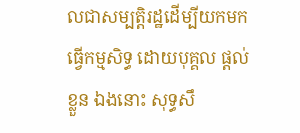លជាសម្បត្តិរដ្ឋដើម្បីយកមកធ្វើកម្មសិទ្ធ ដោយបុគ្គល ផ្តល់ខ្លួន ឯងនោះ សុទ្ធសឹ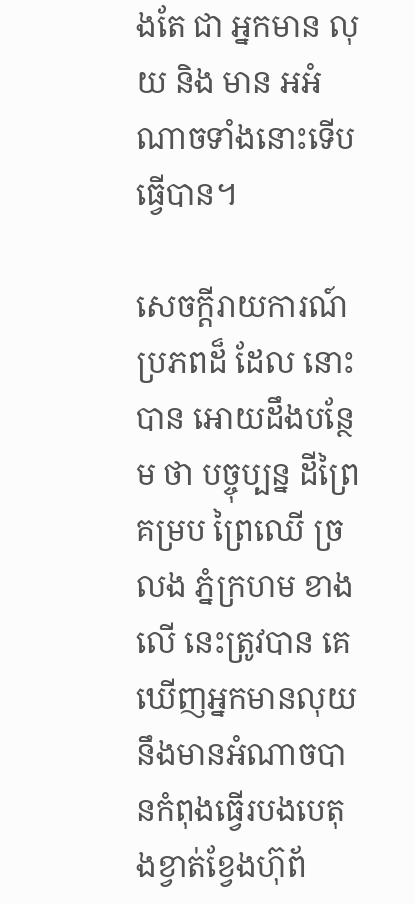ងតែ ជា អ្នកមាន លុយ និង មាន អអំណាចទាំងនោះទើបធ្វើបាន។

សេចក្តីរាយការណ៍ ប្រភពដ៏ ដែល នោះ បាន អោយដឹងបន្ថែម ថា បច្ចុប្បន្ន ដីព្រៃ គម្រប ព្រៃឈើ ច្រលង ភ្នំក្រហម ខាងលើ នេះត្រូវបាន គេឃើញអ្នកមានលុយនឹងមានអំណាចបានកំពុងធ្វើរបងបេតុងខ្វាត់ខ្វែងហ៊ុព័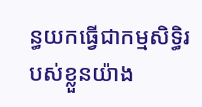ន្ធយកធ្វើជាកម្មសិទ្ធិរបស់ខ្លួនយ៉ាង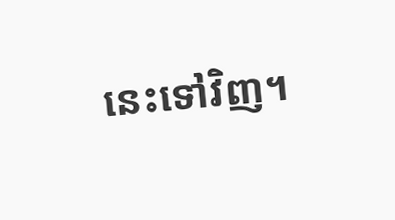នេះទៅវិញ។